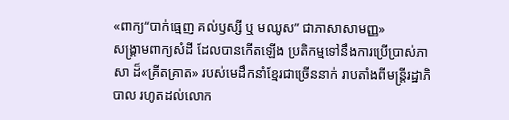«ពាក្យ“បាក់ធ្មេញ គល់ឫស្សី ឬ មឈូស” ជាភាសាសាមញ្ញ»
សង្គ្រាមពាក្យសំដី ដែលបានកើតឡើង ប្រតិកម្មទៅនឹងការប្រើប្រាស់ភាសា ដ៏«គ្រីតគ្រាត» របស់មេដឹកនាំខ្មែរជាច្រើននាក់ រាបតាំងពីមន្ត្រីរដ្ឋាភិបាល រហូតដល់លោក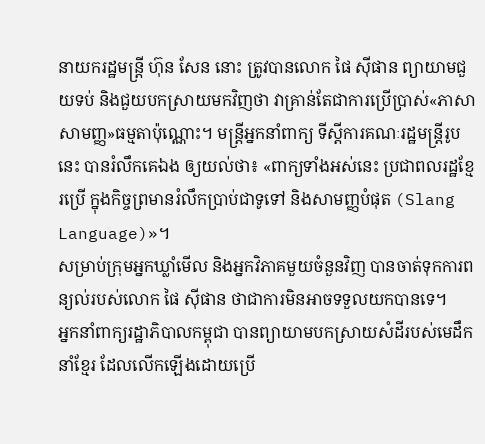នាយករដ្ឋមន្ត្រី ហ៊ុន សែន នោះ ត្រូវបានលោក ផៃ ស៊ីផាន ព្យាយាមជួយទប់ និងជួយបកស្រាយមកវិញថា វាគ្រាន់តែជាការប្រើប្រាស់«ភាសាសាមញ្ញ»ធម្មតាប៉ុណ្ណោះ។ មន្ត្រីអ្នកនាំពាក្យ ទីស្ដីការគណៈរដ្ឋមន្ត្រីរូបនេះ បានរំលឹកគេឯង ឲ្យយល់ថា៖ «ពាក្យទាំងអស់នេះ ប្រជាពលរដ្ឋខ្មែរប្រើ ក្នុងកិច្ចព្រមានរំលឹកប្រាប់ជាទូទៅ និងសាមញ្ញបំផុត (Slang Language)»។
សម្រាប់ក្រុមអ្នកឃ្លាំមើល និងអ្នកវិភាគមួយចំនួនវិញ បានចាត់ទុកការពន្យល់របស់លោក ផៃ ស៊ីផាន ថាជាការមិនអាចទទួលយកបានទេ។
អ្នកនាំពាក្យរដ្ឋាភិបាលកម្ពុជា បានព្យាយាមបកស្រាយសំដីរបស់មេដឹកនាំខ្មែរ ដែលលើកឡើងដោយប្រើ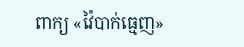ពាក្យ «វ៉ៃបាក់ធ្មេញ»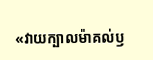«វាយក្បាលម៉ាគល់ឫ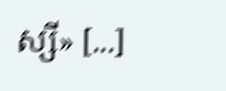ស្សី» [...]